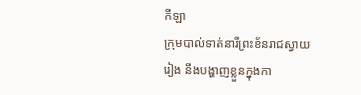កីឡា
ក្រុមបាល់ទាត់នារីព្រះខ័នរាជស្វាយរៀង នឹងបង្ហាញខ្លួនក្នុងកា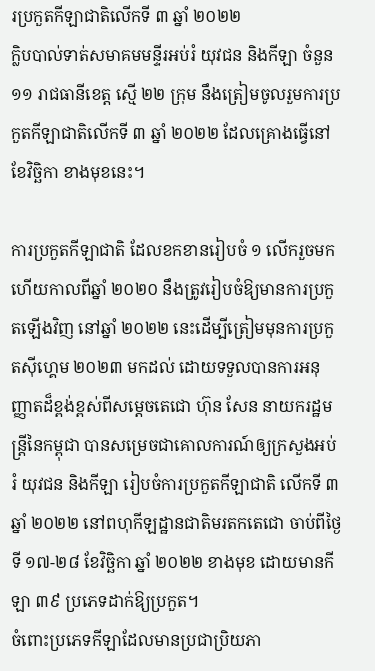រប្រកួតកីឡាជាតិលើកទី ៣ ឆ្នាំ ២០២២
ក្លិបបាល់ទាត់សមាគមមន្ទីរអប់រំ យុវជន និងកីឡា ចំនួន ១១ រាជធានីខេត្ត ស្មើ ២២ ក្រុម នឹងត្រៀមចូលរួមការប្រកួតកីឡាជាតិលើកទី ៣ ឆ្នាំ ២០២២ ដែលគ្រោងធ្វើនៅខែវិច្ឆិកា ខាងមុខនេះ។

ការប្រកួតកីឡាជាតិ ដែលខកខានរៀបចំ ១ លើករួចមកហើយកាលពីឆ្នាំ ២០២០ នឹងត្រូវរៀបចំឱ្យមានការប្រកួតឡើងវិញ នៅឆ្នាំ ២០២២ នេះដើម្បីត្រៀមមុនការប្រកួតស៊ីហ្គេម ២០២៣ មកដល់ ដោយទទួលបានការអនុញ្ញាតដ៏ខ្ពង់ខ្ពស់ពីសម្ដេចតេជោ ហ៊ុន សែន នាយករដ្ឋមន្ដ្រីនៃកម្ពុជា បានសម្រេចជាគោលការណ៍ឲ្យក្រសួងអប់រំ យុវជន និងកីឡា រៀបចំការប្រកួតកីឡាជាតិ លើកទី ៣ ឆ្នាំ ២០២២ នៅពហុកីឡដ្ឋានជាតិមរតកតេជោ ចាប់ពីថ្ងៃទី ១៧-២៨ ខែវិច្ឆិកា ឆ្នាំ ២០២២ ខាងមុខ ដោយមានកីឡា ៣៩ ប្រភេទដាក់ឱ្យប្រកួត។
ចំពោះប្រភេទកីឡាដែលមានប្រជាប្រិយភា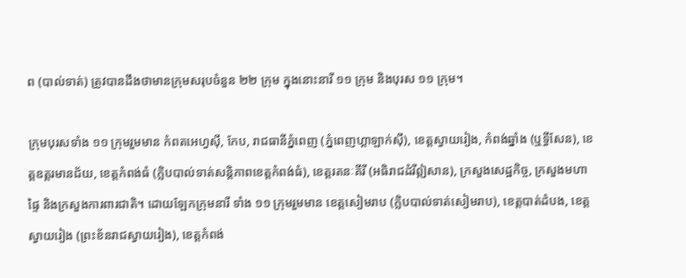ព (បាល់ទាត់) ត្រូវបានដឹងថាមានក្រុមសរុបចំនួន ២២ ក្រុម ក្នុងនោះនារី ១១ ក្រុម និងបុរស ១១ ក្រុម។

ក្រុមបុរសទាំង ១១ ក្រុមរួមមាន កំពតអេហ្វស៊ី, កែប, រាជធានីភ្នំពេញ (ភ្នំពេញហ្គាឡាក់ស៊ី), ខេត្តស្វាយរៀង, កំពង់ឆ្នាំង (ឬទ្ធីសែន), ខេត្តឧត្តរមានជ័យ, ខេត្តកំពង់ធំ (ក្លិបបាល់ទាត់សន្តិភាពខេត្តកំពង់ធំ), ខេត្តរតនៈគីរី (អធិរាជដំរីឦសាន), ក្រសួងសេដ្ឋកិច្ច, ក្រសួងមហាផ្ទៃ និងក្រសួងការពារជាតិ។ ដោយឡែកក្រុមនារី ទាំង ១១ ក្រុមរួមមាន ខេត្តសៀមរាប (ក្លិបបាល់ទាត់សៀមរាប), ខេត្តបាត់ដំបង, ខេត្តស្វាយរៀង (ព្រះខ័នរាជស្វាយរៀង), ខេត្តកំពង់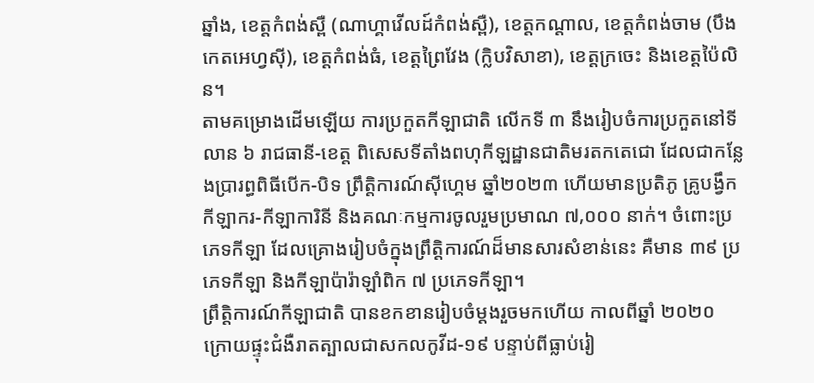ឆ្នាំង, ខេត្តកំពង់ស្ពឺ (ណាហ្គាវើលដ៍កំពង់ស្ពឺ), ខេត្តកណ្ដាល, ខេត្តកំពង់ចាម (បឹងកេតអេហ្វស៊ី), ខេត្តកំពង់ធំ, ខេត្តព្រៃវែង (ក្លិបវិសាខា), ខេត្តក្រចេះ និងខេត្តប៉ៃលិន។
តាមគម្រោងដើមឡើយ ការប្រកួតកីឡាជាតិ លើកទី ៣ នឹងរៀបចំការប្រកួតនៅទីលាន ៦ រាជធានី-ខេត្ត ពិសេសទីតាំងពហុកីឡដ្ឋានជាតិមរតកតេជោ ដែលជាកន្លែងប្រារព្ធពិធីបើក-បិទ ព្រឹត្តិការណ៍ស៊ីហ្គេម ឆ្នាំ២០២៣ ហើយមានប្រតិភូ គ្រូបង្វឹក កីឡាករ-កីឡាការិនី និងគណៈកម្មការចូលរួមប្រមាណ ៧,០០០ នាក់។ ចំពោះប្រភេទកីឡា ដែលគ្រោងរៀបចំក្នុងព្រឹត្តិការណ៍ដ៏មានសារសំខាន់នេះ គឺមាន ៣៩ ប្រភេទកីឡា និងកីឡាប៉ារ៉ាឡាំពិក ៧ ប្រភេទកីឡា។
ព្រឹត្តិការណ៍កីឡាជាតិ បានខកខានរៀបចំម្ដងរួចមកហើយ កាលពីឆ្នាំ ២០២០ ក្រោយផ្ទុះជំងឺរាតត្បាលជាសកលកូវីដ-១៩ បន្ទាប់ពីធ្លាប់រៀ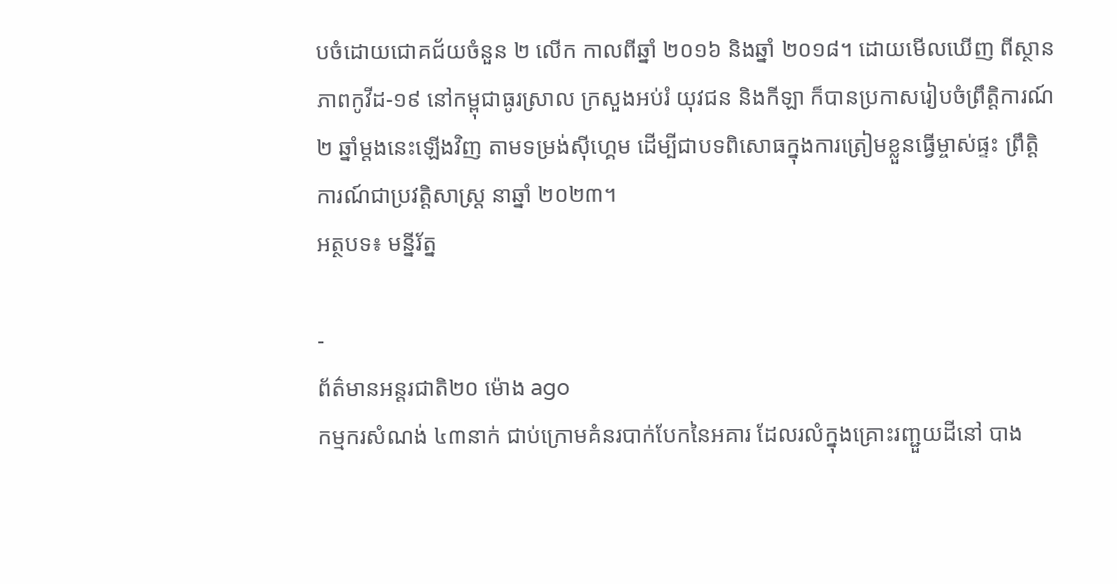បចំដោយជោគជ័យចំនួន ២ លើក កាលពីឆ្នាំ ២០១៦ និងឆ្នាំ ២០១៨។ ដោយមើលឃើញ ពីស្ថានភាពកូវីដ-១៩ នៅកម្ពុជាធូរស្រាល ក្រសួងអប់រំ យុវជន និងកីឡា ក៏បានប្រកាសរៀបចំព្រឹត្តិការណ៍ ២ ឆ្នាំម្ដងនេះឡើងវិញ តាមទម្រង់ស៊ីហ្គេម ដើម្បីជាបទពិសោធក្នុងការត្រៀមខ្លួនធ្វើម្ចាស់ផ្ទះ ព្រឹត្តិការណ៍ជាប្រវត្តិសាស្ដ្រ នាឆ្នាំ ២០២៣។
អត្ថបទ៖ មន្នីរ័ត្ន

-
ព័ត៌មានអន្ដរជាតិ២០ ម៉ោង ago
កម្មករសំណង់ ៤៣នាក់ ជាប់ក្រោមគំនរបាក់បែកនៃអគារ ដែលរលំក្នុងគ្រោះរញ្ជួយដីនៅ បាង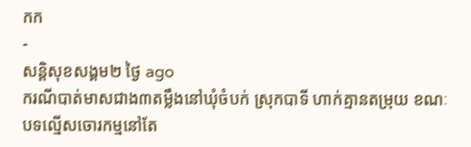កក
-
សន្តិសុខសង្គម២ ថ្ងៃ ago
ករណីបាត់មាសជាង៣តម្លឹងនៅឃុំចំបក់ ស្រុកបាទី ហាក់គ្មានតម្រុយ ខណៈបទល្មើសចោរកម្មនៅតែ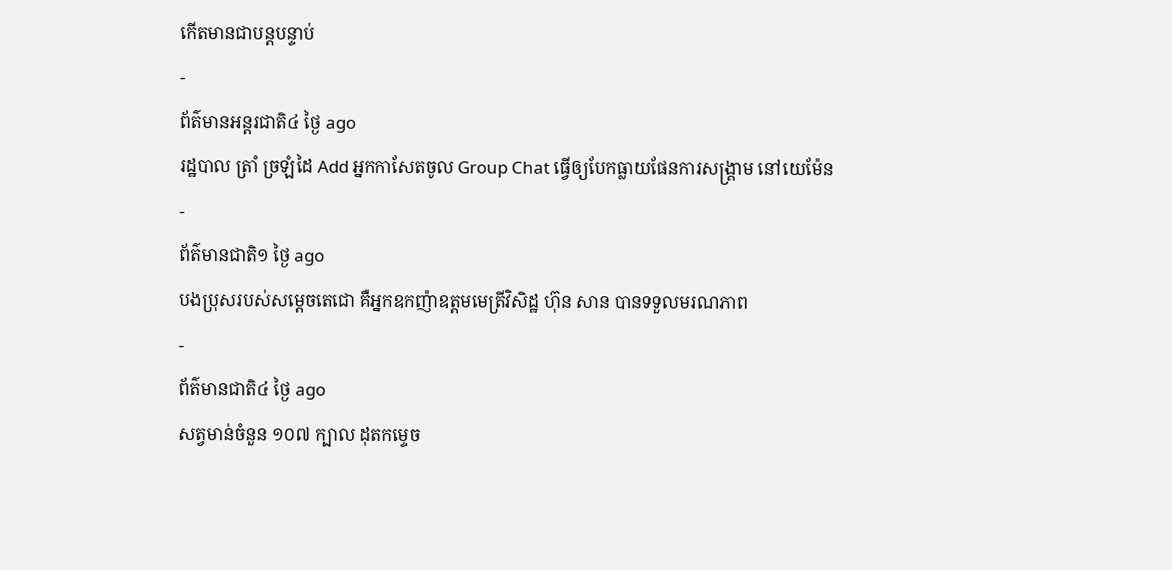កើតមានជាបន្តបន្ទាប់
-
ព័ត៌មានអន្ដរជាតិ៤ ថ្ងៃ ago
រដ្ឋបាល ត្រាំ ច្រឡំដៃ Add អ្នកកាសែតចូល Group Chat ធ្វើឲ្យបែកធ្លាយផែនការសង្គ្រាម នៅយេម៉ែន
-
ព័ត៌មានជាតិ១ ថ្ងៃ ago
បងប្រុសរបស់សម្ដេចតេជោ គឺអ្នកឧកញ៉ាឧត្តមមេត្រីវិសិដ្ឋ ហ៊ុន សាន បានទទួលមរណភាព
-
ព័ត៌មានជាតិ៤ ថ្ងៃ ago
សត្វមាន់ចំនួន ១០៧ ក្បាល ដុតកម្ទេច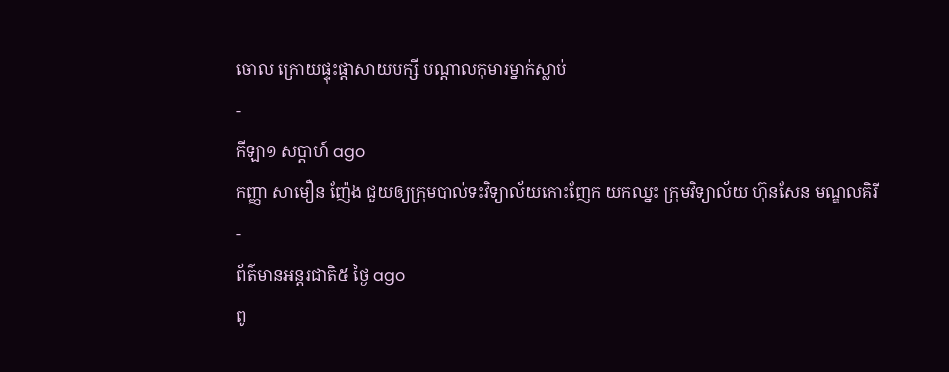ចោល ក្រោយផ្ទុះផ្ដាសាយបក្សី បណ្តាលកុមារម្នាក់ស្លាប់
-
កីឡា១ សប្តាហ៍ ago
កញ្ញា សាមឿន ញ៉ែង ជួយឲ្យក្រុមបាល់ទះវិទ្យាល័យកោះញែក យកឈ្នះ ក្រុមវិទ្យាល័យ ហ៊ុនសែន មណ្ឌលគិរី
-
ព័ត៌មានអន្ដរជាតិ៥ ថ្ងៃ ago
ពូ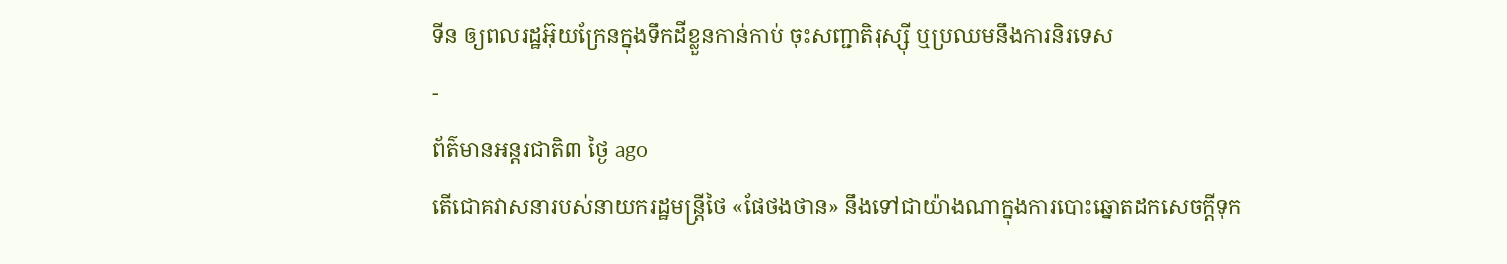ទីន ឲ្យពលរដ្ឋអ៊ុយក្រែនក្នុងទឹកដីខ្លួនកាន់កាប់ ចុះសញ្ជាតិរុស្ស៊ី ឬប្រឈមនឹងការនិរទេស
-
ព័ត៌មានអន្ដរជាតិ៣ ថ្ងៃ ago
តើជោគវាសនារបស់នាយករដ្ឋមន្ត្រីថៃ «ផែថងថាន» នឹងទៅជាយ៉ាងណាក្នុងការបោះឆ្នោតដកសេចក្តីទុក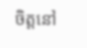ចិត្តនៅ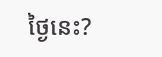ថ្ងៃនេះ?